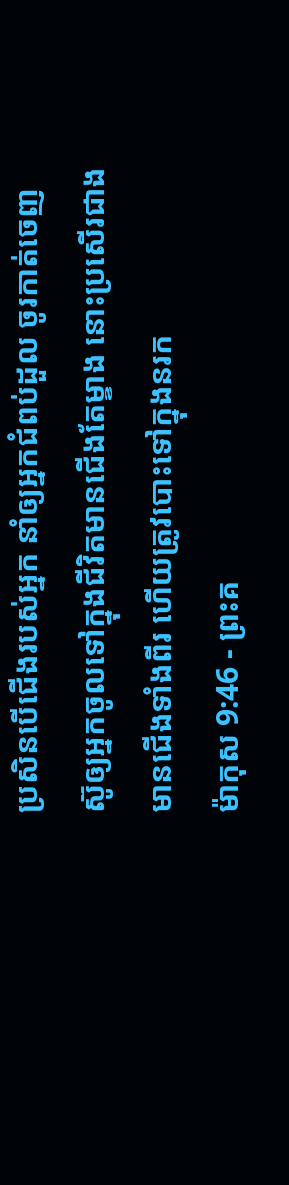ប្រសិនបើជើងរបស់អ្នក នាំឲ្យអ្នកជំពប់ដួល ចូរកាត់ចេញ ស៊ូឲ្យអ្នកចូលទៅក្នុងជីវិតមានជើងតែម្ខាង នោះប្រសើរជាងមានជើងទាំងពីរ ហើយត្រូវបោះទៅក្នុងនរក
ម៉ាកុស 9:46 - ព្រះគ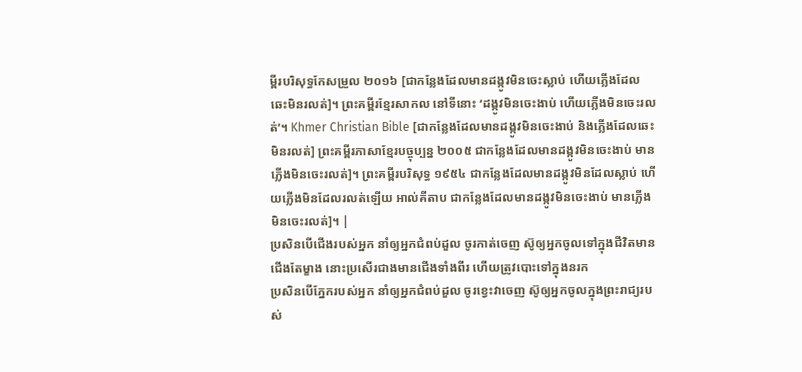ម្ពីរបរិសុទ្ធកែសម្រួល ២០១៦ [ជាកន្លែងដែលមានដង្កូវមិនចេះស្លាប់ ហើយភ្លើងដែលឆេះមិនរលត់]។ ព្រះគម្ពីរខ្មែរសាកល នៅទីនោះ ‘ដង្កូវមិនចេះងាប់ ហើយភ្លើងមិនចេះរលត់’។ Khmer Christian Bible [ជាកន្លែងដែលមានដង្កូវមិនចេះងាប់ និងភ្លើងដែលឆេះមិនរលត់] ព្រះគម្ពីរភាសាខ្មែរបច្ចុប្បន្ន ២០០៥ ជាកន្លែងដែលមានដង្កូវមិនចេះងាប់ មានភ្លើងមិនចេះរលត់]។ ព្រះគម្ពីរបរិសុទ្ធ ១៩៥៤ ជាកន្លែងដែលមានដង្កូវមិនដែលស្លាប់ ហើយភ្លើងមិនដែលរលត់ឡើយ អាល់គីតាប ជាកន្លែងដែលមានដង្កូវមិនចេះងាប់ មានភ្លើងមិនចេះរលត់]។ |
ប្រសិនបើជើងរបស់អ្នក នាំឲ្យអ្នកជំពប់ដួល ចូរកាត់ចេញ ស៊ូឲ្យអ្នកចូលទៅក្នុងជីវិតមានជើងតែម្ខាង នោះប្រសើរជាងមានជើងទាំងពីរ ហើយត្រូវបោះទៅក្នុងនរក
ប្រសិនបើភ្នែករបស់អ្នក នាំឲ្យអ្នកជំពប់ដួល ចូរខ្វេះវាចេញ ស៊ូឲ្យអ្នកចូលក្នុងព្រះរាជ្យរបស់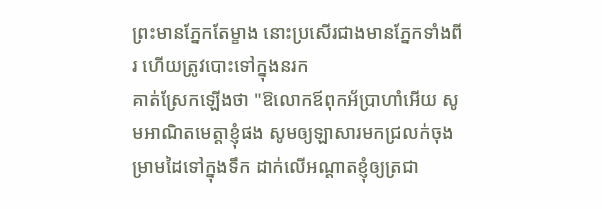ព្រះមានភ្នែកតែម្ខាង នោះប្រសើរជាងមានភ្នែកទាំងពីរ ហើយត្រូវបោះទៅក្នុងនរក
គាត់ស្រែកឡើងថា "ឱលោកឪពុកអ័ប្រាហាំអើយ សូមអាណិតមេត្តាខ្ញុំផង សូមឲ្យឡាសារមកជ្រលក់ចុងម្រាមដៃទៅក្នុងទឹក ដាក់លើអណ្តាតខ្ញុំឲ្យត្រជា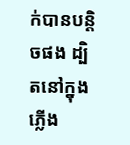ក់បានបន្តិចផង ដ្បិតនៅក្នុងភ្លើង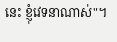នេះ ខ្ញុំវេទនាណាស់"។